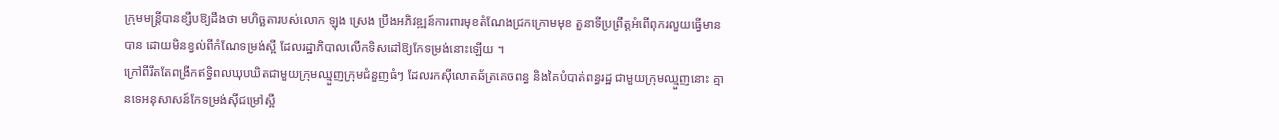ក្រុមមន្ត្រីបានខ្សឹបឱ្យដឹងថា មហិច្ឆតារបស់លោក ឡុង ស្រេង ប្រឹងអភិវឌ្ឍន៍ការពារមុខតំណែងជ្រកក្រោមមុខ តួនាទីប្រព្រឹត្តអំពើពុករលួយធ្វើមានបាន ដោយមិនខ្វល់ពីកំណែទម្រង់ស្អី ដែលរដ្ឋាភិបាលលើកទិសដៅឱ្យកែទម្រង់នោះឡើយ ។
ក្រៅពីរឹតតែពង្រីកឥទ្ធិពលឃុបឃិតជាមួយក្រុមឈ្មួញក្រុមជំនួញធំៗ ដែលរកស៊ីលោតឆ័ត្រគេចពន្ធ និងគៃបំបាត់ពន្ធរដ្ឋ ជាមួយក្រុមឈ្មួញនោះ គ្មានទេអនុសាសន៍កែទម្រង់ស៊ីជម្រៅស្អី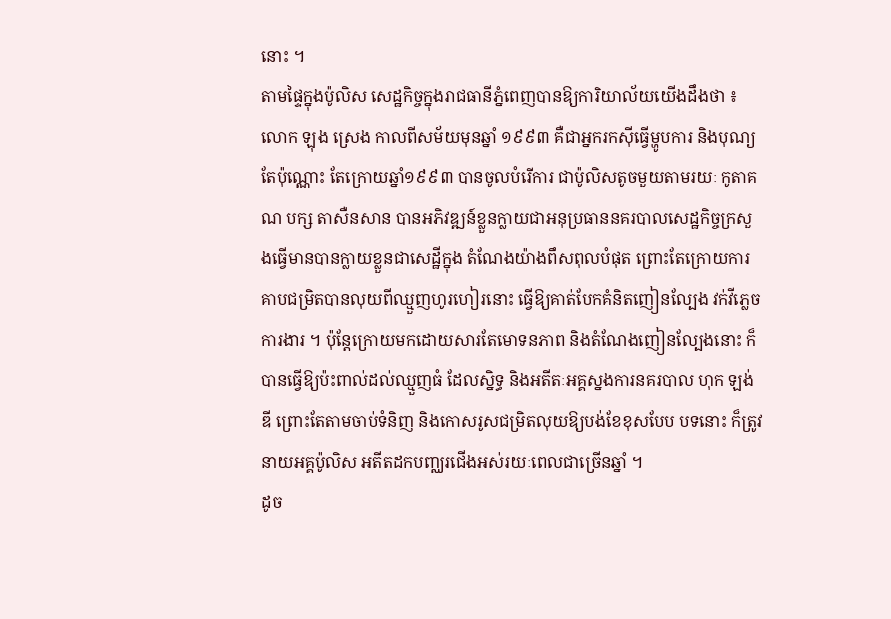នោះ ។
តាមផ្ទៃក្នុងប៉ូលិស សេដ្ឋកិច្ចក្នុងរាជធានីភ្នំពេញបានឱ្យការិយាល័យយើងដឹងថា ៖ លោក ឡុង ស្រេង កាលពីសម័យមុនឆ្នាំ ១៩៩៣ គឺជាអ្នករកស៊ីធ្វើម្ហូបការ និងបុណ្យតែប៉ុណ្ណោះ តែក្រោយឆ្នាំ១៩៩៣ បានចូលបំរើការ ជាប៉ូលិសតូចមួយតាមរយៈ កូតាគណ បក្ស តាសឺនសាន បានអភិវឌ្ឍន៍ខ្លួនក្លាយជាអនុប្រធាននគរបាលសេដ្ឋកិច្ចក្រសួងធ្វើមានបានក្លាយខ្លួនជាសេដ្ឋីក្នុង តំណែងយ៉ាងពឹសពុលបំផុត ព្រោះតែក្រោយការគាបជម្រិតបានលុយពីឈ្មួញហូរហៀរនោះ ធ្វើឱ្យគាត់បែកគំនិតញៀនល្បែង វក់វីភ្លេចការងារ ។ ប៉ុន្តែក្រោយមកដោយសារតែមោទនភាព និងតំណែងញៀនល្បែងនោះ ក៏បានធ្វើឱ្យប៉ះពាល់ដល់ឈ្មួញធំ ដែលស្និទ្ធ និងអតីតៈអគ្គស្នងការនគរបាល ហុក ឡង់ឌី ព្រោះតែតាមចាប់ទំនិញ និងកោសរូសជម្រិតលុយឱ្យបង់ខែខុសបែប បទនោះ ក៏ត្រូវនាយអគ្គប៉ូលិស អតីតដកបញ្ឈរជើងអស់រយៈពេលជាច្រើនឆ្នាំ ។
ដូច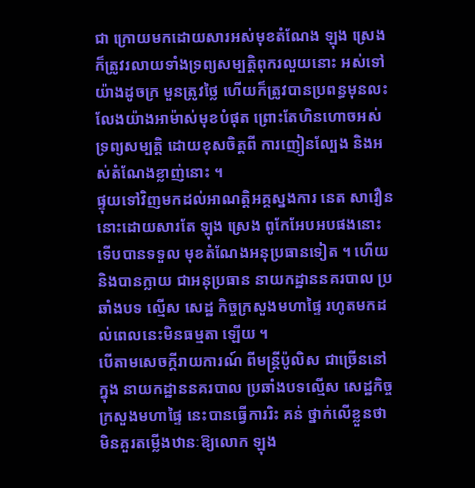ជា ក្រោយមកដោយសារអស់មុខតំណែង ឡុង ស្រេង ក៏ត្រូវរលាយទាំងទ្រព្យសម្បត្តិពុករលួយនោះ អស់ទៅយ៉ាងដូចក្រ មួនត្រូវថ្លៃ ហើយក៏ត្រូវបានប្រពន្ធមុនលះលែងយ៉ាងអាម៉ាស់មុខបំផុត ព្រោះតែហិនហោចអស់ទ្រព្យសម្បត្តិ ដោយខុសចិត្តពី ការញៀនល្បែង និងអស់តំណែងខ្លាញ់នោះ ។
ផ្ទុយទៅវិញមកដល់អាណត្តិអគ្គស្នងការ នេត សាវឿន នោះដោយសារតែ ឡុង ស្រេង ពូកែអែបអបផងនោះ ទើបបានទទួល មុខតំណែងអនុប្រធានទៀត ។ ហើយនិងបានក្លាយ ជាអនុប្រធាន នាយកដ្ឋាននគរបាល ប្រឆាំងបទ ល្មើស សេដ្ឋ កិច្ចក្រសួងមហាផ្ទៃ រហូតមកដល់ពេលនេះមិនធម្មតា ឡើយ ។
បើតាមសេចក្តីរាយការណ៍ ពីមន្ត្រីប៉ូលិស ជាច្រើននៅ ក្នុង នាយកដ្ឋាននគរបាល ប្រឆាំងបទល្មើស សេដ្ឋកិច្ច ក្រសួងមហាផ្ទៃ នេះបានធ្វើការរិះ គន់ ថ្នាក់លើខ្លួនថា មិនគួរតម្លើងឋានៈឱ្យលោក ឡុង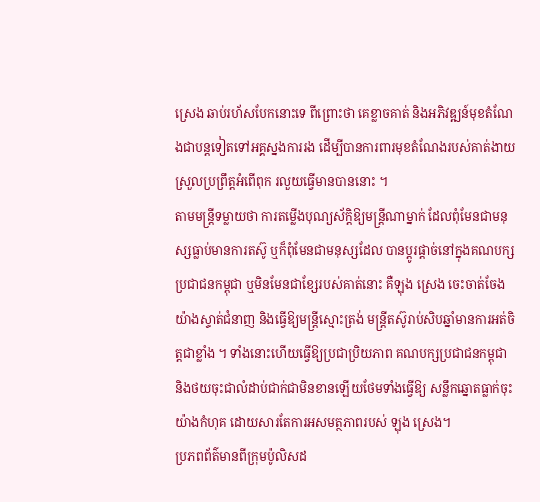ស្រេង ឆាប់រហ័សបែកនោះទេ ពីព្រោះថា គេខ្លាចគាត់ និងអភិវឌ្ឍន៍មុខតំណែងជាបន្តទៀតទៅអគ្គស្នងការរង ដើម្បីបានការពារមុខតំណែងរបស់គាត់ងាយស្រួលប្រព្រឹត្តអំពើពុក រលួយធ្វើមានបាននោះ ។
តាមមន្ត្រីទម្លាយថា ការតម្លើងបុណ្យស័ក្តិឱ្យមន្ត្រីណាម្នាក់ ដែលពុំមែនជាមនុស្សធ្លាប់មានការតស៊ូ ឬក៏ពុំមែនជាមនុស្សដែល បានប្តូរផ្តាច់នៅក្នុងគណបក្សប្រជាជនកម្ពុជា ឬមិនមែនជាខ្សែរបស់គាត់នោះ គឺឡុង ស្រេង ចេះចាត់ចែងយ៉ាងស្ទាត់ជំនាញ និងធ្វើឱ្យមន្ត្រីស្មោះត្រង់ មន្ត្រីតស៊ូរាប់សិបឆ្នាំមានការអត់ចិត្តជាខ្លាំង ។ ទាំងនោះហើយធ្វើឱ្យប្រជាប្រិយភាព គណបក្សប្រជាជនកម្ពុជា និងថយចុះជាលំដាប់ជាក់ជាមិនខានឡើយថែមទាំងធ្វើឱ្យ សន្លឹកឆ្នោតធ្លាក់ចុះយ៉ាងកំហុគ ដោយសារតែការអសមត្ថភាពរបស់ ឡុង ស្រេង។
ប្រភពព័ត៌មានពីក្រុមប៉ូលិសដ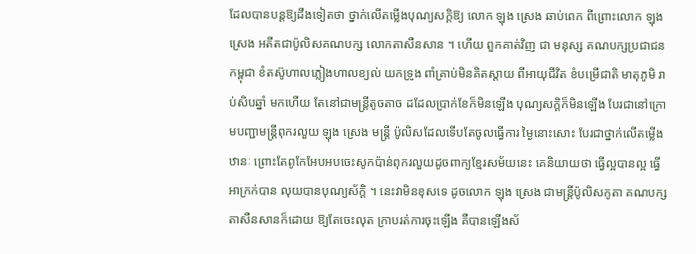ដែលបានបន្តឱ្យដឹងទៀតថា ថ្នាក់លើតម្លើងបុណ្យសក្តិឱ្យ លោក ឡុង ស្រេង ឆាប់ពេក ពីព្រោះលោក ឡុង ស្រេង អតីតជាប៉ូលិសគណបក្ស លោកតាសឺនសាន ។ ហើយ ពួកគាត់វិញ ជា មនុស្ស គណបក្សប្រជាជន កម្ពុជា ខំតស៊ូហាលភ្លៀងហាលខ្យល់ យកទ្រូង ពាំគ្រាប់មិនគិតស្តាយ ពីអាយុជីវិត ខំបម្រើជាតិ មាតុភូមិ រាប់សិបឆ្នាំ មកហើយ តែនៅជាមន្ត្រីតូចតាច ដដែលប្រាក់ខែក៏មិនឡើង បុណ្យសក្តិក៏មិនឡើង បែរជានៅក្រោមបញ្ជាមន្ត្រីពុករលួយ ឡុង ស្រេង មន្ត្រី ប៉ូលិសដែលទើបតែចូលធ្វើការ ម្ងៃនោះសោះ បែរជាថ្នាក់លើតម្លើងឋានៈ ព្រោះតែពូកែអែបអបចេះសូកប៉ាន់ពុករលួយដូចពាក្យខ្មែរសម័យនេះ គេនិយាយថា ធ្វើល្អបានល្អ ធ្វើអាក្រក់បាន លុយបានបុណ្យស័ក្តិ ។ នេះវាមិនខុសទេ ដូចលោក ឡុង ស្រេង ជាមន្ត្រីប៉ូលិសកូតា គណបក្ស តាសឺនសានក៏ដោយ ឱ្យតែចេះលុត ក្រាបរត់ការចុះឡើង គឺបានឡើងស័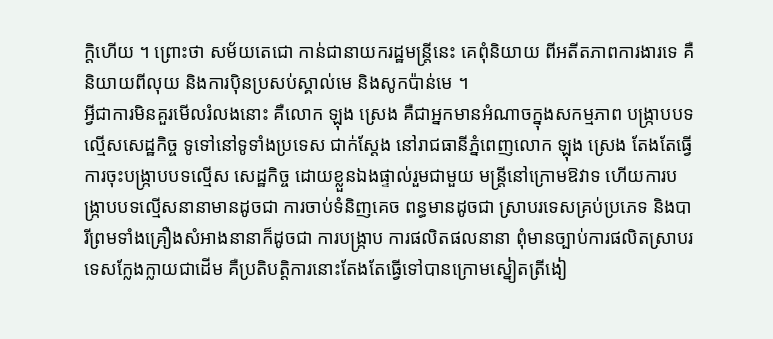ក្តិហើយ ។ ព្រោះថា សម័យតេជោ កាន់ជានាយករដ្ឋមន្ត្រីនេះ គេពុំនិយាយ ពីអតីតភាពការងារទេ គឺនិយាយពីលុយ និងការប៉ិនប្រសប់ស្គាល់មេ និងសូកប៉ាន់មេ ។
អ្វីជាការមិនគួរមើលរំលងនោះ គឺលោក ឡុង ស្រេង គឺជាអ្នកមានអំណាចក្នុងសកម្មភាព បង្ក្រាបបទល្មើសសេដ្ឋកិច្ច ទូទៅនៅទូទាំងប្រទេស ជាក់ស្តែង នៅរាជធានីភ្នំពេញលោក ឡុង ស្រេង តែងតែធ្វើការចុះបង្ក្រាបបទល្មើស សេដ្ឋកិច្ច ដោយខ្លួនឯងផ្ទាល់រួមជាមួយ មន្ត្រីនៅក្រោមឱវាទ ហើយការបង្ក្រាបបទល្មើសនានាមានដូចជា ការចាប់ទំនិញគេច ពន្ធមានដូចជា ស្រាបរទេសគ្រប់ប្រភេទ និងបារីព្រមទាំងគ្រឿងសំអាងនានាក៏ដូចជា ការបង្ក្រាប ការផលិតផលនានា ពុំមានច្បាប់ការផលិតស្រាបរទេសក្លែងក្លាយជាដើម គឺប្រតិបត្តិការនោះតែងតែធ្វើទៅបានក្រោមស្នៀតត្រីងៀ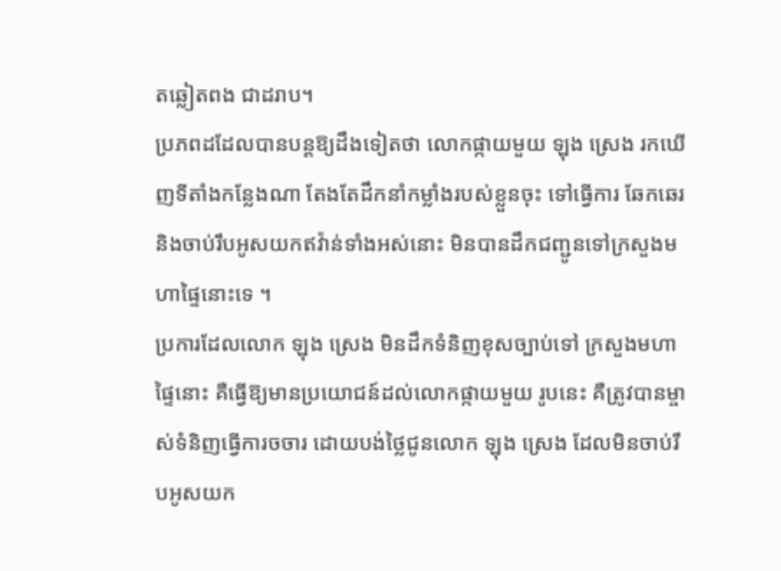តឆ្លៀតពង ជាដរាប។
ប្រភពដដែលបានបន្តឱ្យដឹងទៀតថា លោកផ្កាយមួយ ឡុង ស្រេង រកឃើញទីតាំងកន្លែងណា តែងតែដឹកនាំកម្លាំងរបស់ខ្លួនចុះ ទៅធ្វើការ ឆែកឆេរ និងចាប់រឹបអូសយកឥវ៉ាន់ទាំងអស់នោះ មិនបានដឹកជញ្ជូនទៅក្រសួងមហាផ្ទៃនោះទេ ។
ប្រការដែលលោក ឡុង ស្រេង មិនដឹកទំនិញខុសច្បាប់ទៅ ក្រសួងមហាផ្ទៃនោះ គឺធ្វើឱ្យមានប្រយោជន៍ដល់លោកផ្កាយមួយ រូបនេះ គឺត្រូវបានម្ចាស់ទំនិញធ្វើការចចារ ដោយបង់ថ្លៃជូនលោក ឡុង ស្រេង ដែលមិនចាប់រឹបអូសយក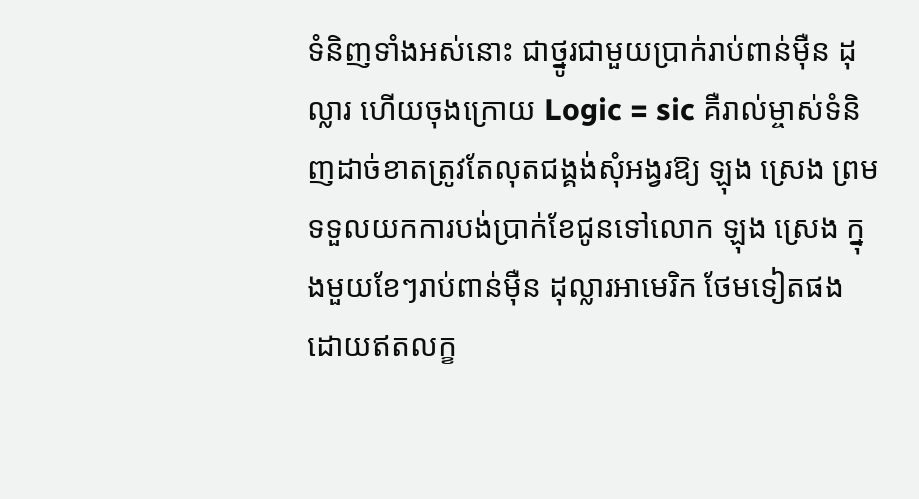ទំនិញទាំងអស់នោះ ជាថ្នូរជាមួយប្រាក់រាប់ពាន់ម៉ឺន ដុល្លារ ហើយចុងក្រោយ Logic = sic គឺរាល់ម្ចាស់ទំនិញដាច់ខាតត្រូវតែលុតជង្គង់សុំអង្វរឱ្យ ឡុង ស្រេង ព្រមទទួលយកការបង់ប្រាក់ខែជូនទៅលោក ឡុង ស្រេង ក្នុងមួយខែៗរាប់ពាន់ម៉ឺន ដុល្លារអាមេរិក ថែមទៀតផង ដោយឥតលក្ខ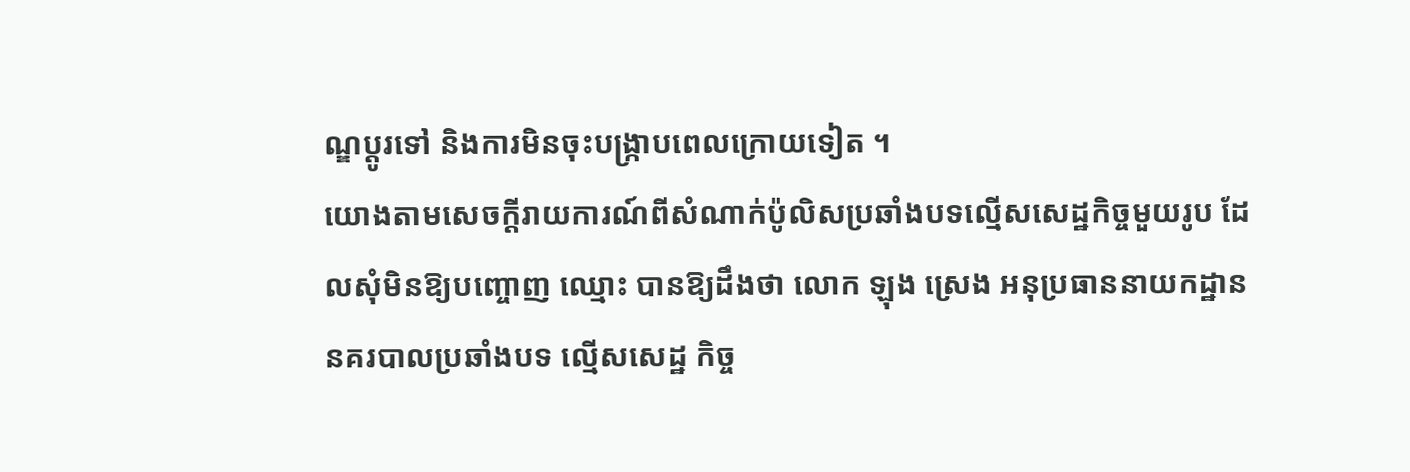ណ្ឌប្តូរទៅ និងការមិនចុះបង្ក្រាបពេលក្រោយទៀត ។
យោងតាមសេចក្តីរាយការណ៍ពីសំណាក់ប៉ូលិសប្រឆាំងបទល្មើសសេដ្ឋកិច្ចមួយរូប ដែលសុំមិនឱ្យបញ្ចោញ ឈ្មោះ បានឱ្យដឹងថា លោក ឡុង ស្រេង អនុប្រធាននាយកដ្ឋាននគរបាលប្រឆាំងបទ ល្មើសសេដ្ឋ កិច្ច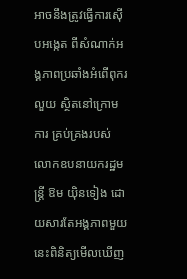អាចនឹងត្រូវធ្វើការស៊ើបអង្កេត ពីសំណាក់អង្គភាពប្រឆាំងអំពើពុករលួយ ស្ថិតនៅក្រោមការ គ្រប់គ្រងរបស់ លោកឧបនាយករដ្ឋមន្ត្រី ឱម យ៉ិនទៀង ដោយសារតែអង្គភាពមួយនេះពិនិត្យមើលឃើញ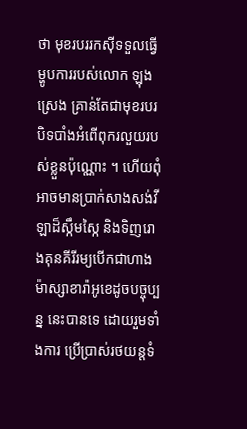ថា មុខរបររកស៊ីទទួលធ្វើ ម្ហូបការរបស់លោក ឡុង ស្រេង គ្រាន់តែជាមុខរបរបិទបាំងអំពើពុករលួយរបស់ខ្លួនប៉ុណ្ណោះ ។ ហើយពុំអាចមានប្រាក់សាងសង់វីឡាដ៏ស្កឹមស្កៃ និងទិញរោងគុនគីរីរម្យបើកជាហាងម៉ាស្សាខារ៉ាអូខេដូចបច្ចុប្បន្ន នេះបានទេ ដោយរួមទាំងការ ប្រើប្រាស់រថយន្តទំ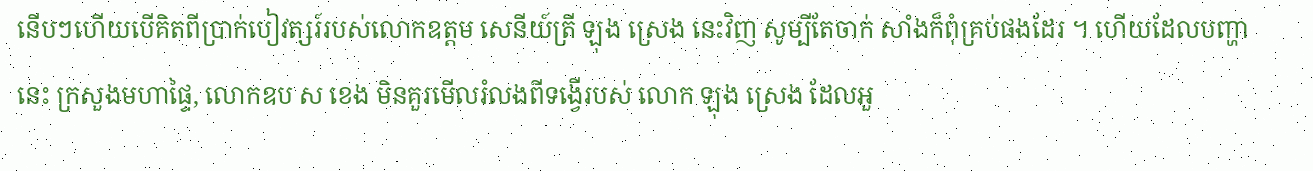នើបៗហើយបើគិតពីប្រាក់បៀវត្សរ៍របស់លោកឧត្តម សេនីយ៍ត្រី ឡុង ស្រេង នេះវិញ សូម្បីតែចាក់ សាំងក៏ពុំគ្រប់ផងដែរ ។ ហើយដែលបញ្ហានេះ ក្រសួងមហាផ្ទៃ, លោកឧប ស ខេង មិនគួរមើលរំលងពីទង្វើរបស់ លោក ឡុង ស្រេង ដែលអួ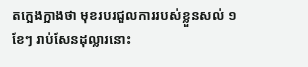តក្អេងក្អាងថា មុខរបរជួលការរបស់ខ្លួនសល់ ១ខែៗ រាប់សែនដុល្លារនោះ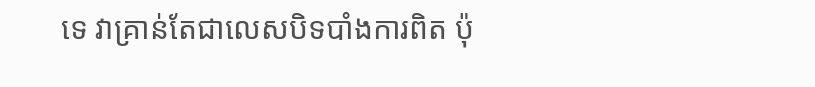ទេ វាគ្រាន់តែជាលេសបិទបាំងការពិត ប៉ុ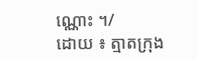ណ្ណោះ ។/
ដោយ ៖ ត្មាតក្រុង